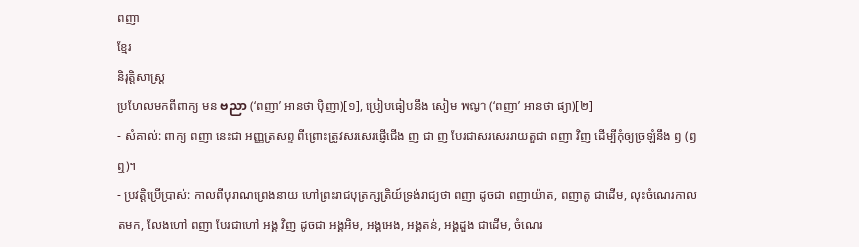ពញា
ខ្មែរ
និរុត្តិសាស្ត្រ
ប្រហែលមកពីពាក្យ មន ဗညာ (‘ពញា’ អានថា ប៉ិញា)[១], ប្រៀបធៀបនឹង សៀម พญา (‘ពញា’ អានថា ផ្យា)[២]
- សំគាល់: ពាក្យ ពញា នេះជា អញ្ញត្រសព្ទ ពីព្រោះត្រូវសរសេរផ្ញើជើង ញ ជា ញ បែរជាសរសេររាយតួជា ពញា វិញ ដើម្បីកុំឲ្យច្រឡំនឹង ឭ (ឭ ឮ)។
- ប្រវត្តិប្រើប្រាស់: កាលពីបុរាណព្រេងនាយ ហៅព្រះរាជបុត្រក្សត្រិយ៍ទ្រង់រាជ្យថា ពញា ដូចជា ពញាយ៉ាត, ពញាតូ ជាដើម, លុះចំណេរកាលតមក, លែងហៅ ពញា បែរជាហៅ អង្គ វិញ ដូចជា អង្គអិម, អង្គអេង, អង្គតន់, អង្គដួង ជាដើម, ចំណេរ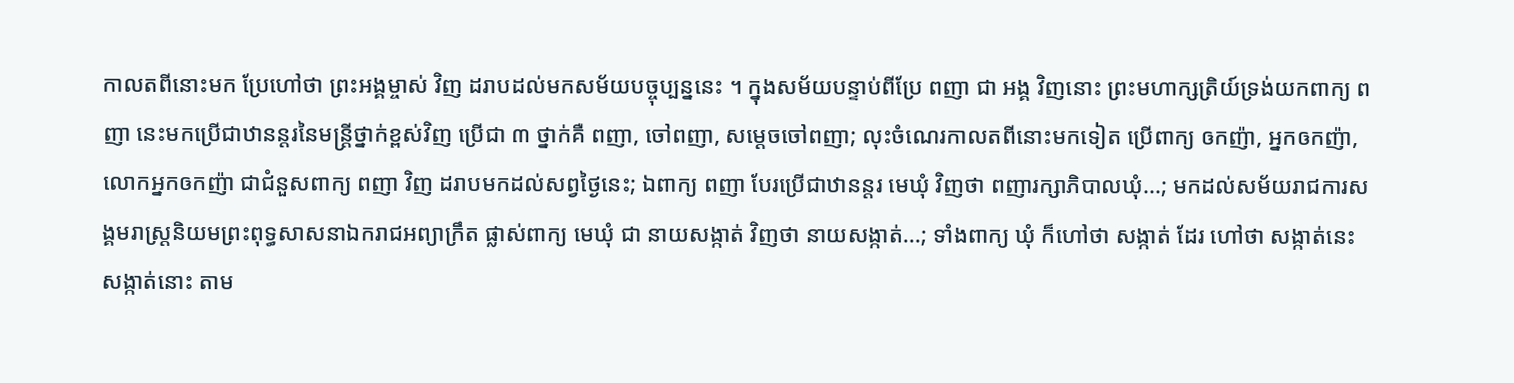កាលតពីនោះមក ប្រែហៅថា ព្រះអង្គម្ចាស់ វិញ ដរាបដល់មកសម័យបច្ចុប្បន្ននេះ ។ ក្នុងសម័យបន្ទាប់ពីប្រែ ពញា ជា អង្គ វិញនោះ ព្រះមហាក្សត្រិយ៍ទ្រង់យកពាក្យ ពញា នេះមកប្រើជាឋានន្តរនៃមន្ត្រីថ្នាក់ខ្ពស់វិញ ប្រើជា ៣ ថ្នាក់គឺ ពញា, ចៅពញា, សម្ដេចចៅពញា; លុះចំណេរកាលតពីនោះមកទៀត ប្រើពាក្យ ឲកញ៉ា, អ្នកឲកញ៉ា, លោកអ្នកឲកញ៉ា ជាជំនួសពាក្យ ពញា វិញ ដរាបមកដល់សព្វថ្ងៃនេះ; ឯពាក្យ ពញា បែរប្រើជាឋានន្តរ មេឃុំ វិញថា ពញារក្សាភិបាលឃុំ...; មកដល់សម័យរាជការសង្គមរាស្ត្រនិយមព្រះពុទ្ធសាសនាឯករាជអព្យាក្រឹត ផ្លាស់ពាក្យ មេឃុំ ជា នាយសង្កាត់ វិញថា នាយសង្កាត់...; ទាំងពាក្យ ឃុំ ក៏ហៅថា សង្កាត់ ដែរ ហៅថា សង្កាត់នេះ សង្កាត់នោះ តាម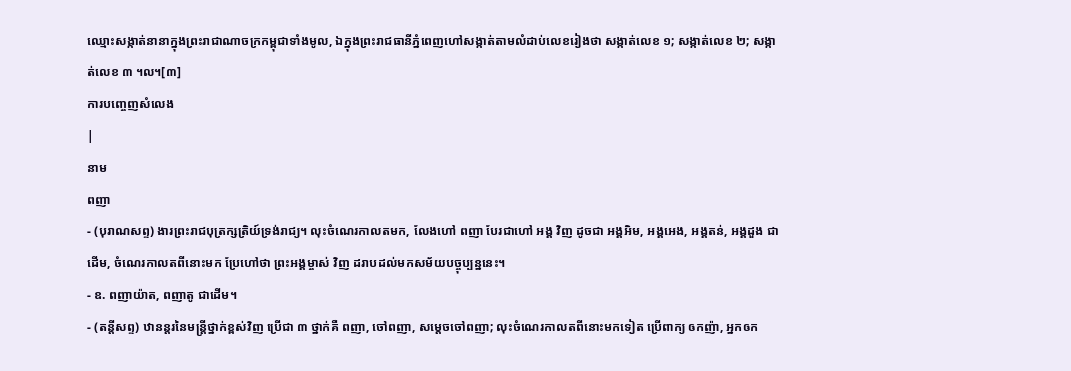ឈ្មោះសង្កាត់នានាក្នុងព្រះរាជាណាចក្រកម្ពុជាទាំងមូល, ឯក្នុងព្រះរាជធានីភ្នំពេញហៅសង្កាត់តាមលំដាប់លេខរៀងថា សង្កាត់លេខ ១; សង្កាត់លេខ ២; សង្កាត់លេខ ៣ ។ល។[៣]
ការបញ្ចេញសំលេង
|
នាម
ពញា
- (បុរាណសព្ទ) ងារព្រះរាជបុត្រក្សត្រិយ៍ទ្រង់រាជ្យ។ លុះចំណេរកាលតមក, លែងហៅ ពញា បែរជាហៅ អង្គ វិញ ដូចជា អង្គអិម, អង្គអេង, អង្គតន់, អង្គដួង ជាដើម, ចំណេរកាលតពីនោះមក ប្រែហៅថា ព្រះអង្គម្ចាស់ វិញ ដរាបដល់មកសម័យបច្ចុប្បន្ននេះ។
- ឧ. ពញាយ៉ាត, ពញាតូ ជាដើម។
- (តន្តីសព្ទ) ឋានន្តរនៃមន្ត្រីថ្នាក់ខ្ពស់វិញ ប្រើជា ៣ ថ្នាក់គឺ ពញា, ចៅពញា, សម្ដេចចៅពញា; លុះចំណេរកាលតពីនោះមកទៀត ប្រើពាក្យ ឲកញ៉ា, អ្នកឲក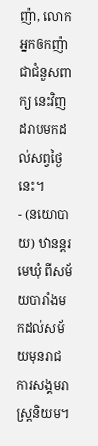ញ៉ា, លោកអ្នកឲកញ៉ា ជាជំនួសពាក្យ នេះវិញ ដរាបមកដល់សព្វថ្ងៃនេះ។
- (នយោបាយ) ឋានន្តរ មេឃុំ ពីសម័យបារាំងមកដល់សម័យមុនរាជការសង្គមរាស្ត្រនិយម។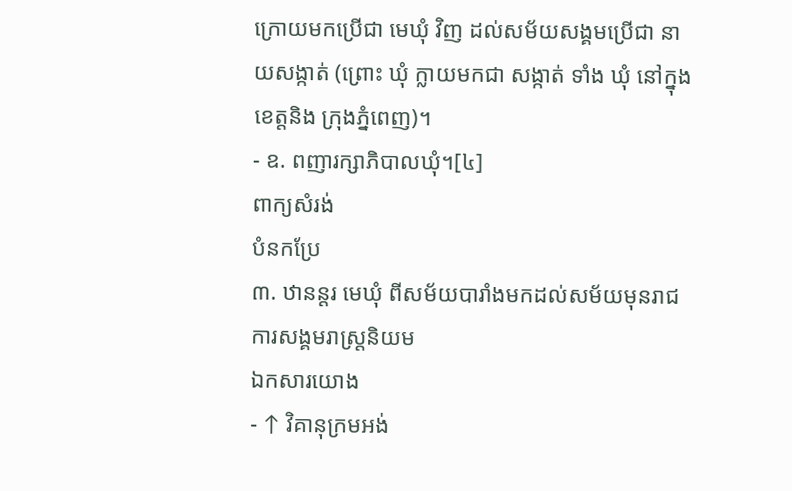ក្រោយមកប្រើជា មេឃុំ វិញ ដល់សម័យសង្គមប្រើជា នាយសង្កាត់ (ព្រោះ ឃុំ ក្លាយមកជា សង្កាត់ ទាំង ឃុំ នៅក្នុងខេត្តនិង ក្រុងភ្នំពេញ)។
- ឧ. ពញារក្សាភិបាលឃុំ។[៤]
ពាក្យសំរង់
បំនកប្រែ
៣. ឋានន្តរ មេឃុំ ពីសម័យបារាំងមកដល់សម័យមុនរាជការសង្គមរាស្ត្រនិយម
ឯកសារយោង
- ↑ វិគានុក្រមអង់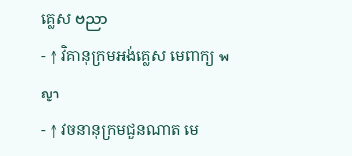គ្លេស ဗညာ
- ↑ វិគានុក្រមអង់គ្លេស មេពាក្យ พญา
- ↑ វចនានុក្រមជួនណាត មេ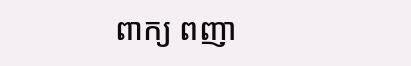ពាក្យ ពញា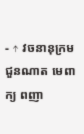- ↑ វចនានុក្រមជួនណាត មេពាក្យ ពញា